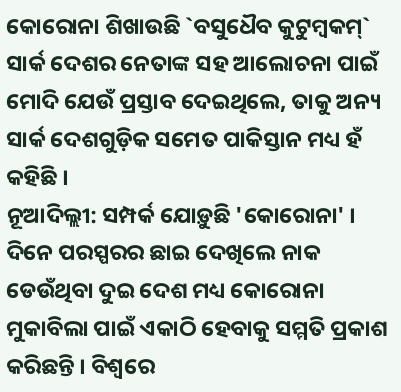କୋରୋନା ଶିଖାଉଛି `ବସୁଧୈବ କୁଟୁମ୍ବକମ୍`
ସାର୍କ ଦେଶର ନେତାଙ୍କ ସହ ଆଲୋଚନା ପାଇଁ ମୋଦି ଯେଉଁ ପ୍ରସ୍ତାବ ଦେଇଥିଲେ, ତାକୁ ଅନ୍ୟ ସାର୍କ ଦେଶଗୁଡ଼ିକ ସମେତ ପାକିସ୍ତାନ ମଧ୍ୟ ହଁ କହିଛି ।
ନୂଆଦିଲ୍ଲୀ: ସମ୍ପର୍କ ଯୋଡ଼ୁଛି 'କୋରୋନା' । ଦିନେ ପରସ୍ପରର ଛାଇ ଦେଖିଲେ ନାକ ଡେଉଁଥିବା ଦୁଇ ଦେଶ ମଧ୍ୟ କୋରୋନା ମୁକାବିଲା ପାଇଁ ଏକାଠି ହେବାକୁ ସମ୍ମତି ପ୍ରକାଶ କରିଛନ୍ତି । ବିଶ୍ୱରେ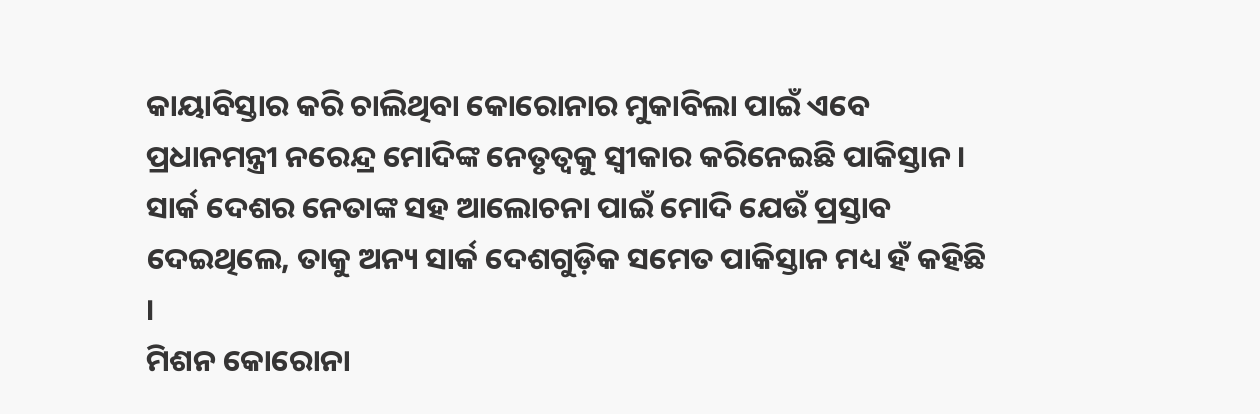କାୟାବିସ୍ତାର କରି ଚାଲିଥିବା କୋରୋନାର ମୁକାବିଲା ପାଇଁ ଏବେ ପ୍ରଧାନମନ୍ତ୍ରୀ ନରେନ୍ଦ୍ର ମୋଦିଙ୍କ ନେତୃତ୍ୱକୁ ସ୍ୱୀକାର କରିନେଇଛି ପାକିସ୍ତାନ । ସାର୍କ ଦେଶର ନେତାଙ୍କ ସହ ଆଲୋଚନା ପାଇଁ ମୋଦି ଯେଉଁ ପ୍ରସ୍ତାବ ଦେଇଥିଲେ, ତାକୁ ଅନ୍ୟ ସାର୍କ ଦେଶଗୁଡ଼ିକ ସମେତ ପାକିସ୍ତାନ ମଧ୍ୟ ହଁ କହିଛି ।
ମିଶନ କୋରୋନା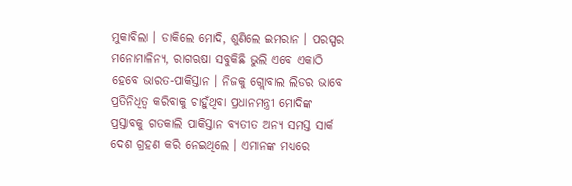ମୁକାବିଲା । ଡାକିଲେ ମୋଦି, ଶୁଣିଲେ ଇମରାନ । ପରସ୍ପର ମନୋମାଳିନ୍ୟ, ରାଗଋଷା ସବୁକିଛି ଭୁଲି ଏବେ ଏକାଠି ହେବେ ଭାରତ-ପାକିସ୍ତାନ । ନିଜକୁ ଗ୍ଲୋବାଲ ଲିଡର ଭାବେ ପ୍ରତିନିଧିତ୍ୱ କରିବାକୁ ଚାହୁଁଥିବା ପ୍ରଧାନମନ୍ତ୍ରୀ ମୋଦିଙ୍କ ପ୍ରସ୍ତାବକୁ ଗତକାଲି ପାକିସ୍ତାନ ବ୍ୟତୀତ ଅନ୍ୟ ସମସ୍ତ ସାର୍କ ଦେଶ ଗ୍ରହଣ କରି ନେଇଥିଲେ । ଏମାନଙ୍କ ମଧ୍ୟରେ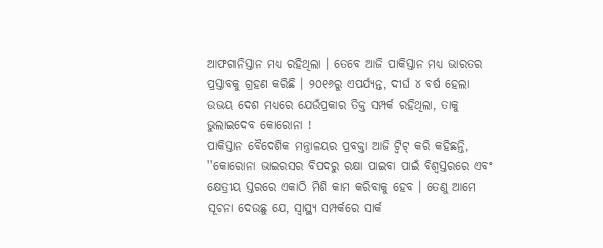ଆଫଗାନିସ୍ତାନ ମଧ୍ୟ ରହିଥିଲା । ତେବେ ଆଜି ପାକିସ୍ତାନ ମଧ୍ୟ ଭାରତର ପ୍ରସ୍ତାବକୁ ଗ୍ରହଣ କରିଛି । ୨୦୧୬ରୁ ଏପର୍ଯ୍ୟନ୍ତ, ଦୀର୍ଘ ୪ ବର୍ଷ ହେଲା ଉଭୟ ଦେଶ ମଧ୍ୟରେ ଯେଉଁପ୍ରକାର ତିକ୍ତ ସମ୍ପର୍କ ରହିଥିଲା, ତାକୁ ଭୁଲାଇଦେବ କୋରୋନା !
ପାକିସ୍ତାନ ବୈଦେଶିକ ମନ୍ତ୍ରାଳୟର ପ୍ରବକ୍ତା ଆଜି ଟ୍ୱିଟ୍ କରି କହିଛନ୍ତି, ''କୋରୋନା ଭାଇରସର ବିପଦରୁ ରକ୍ଷା ପାଇବା ପାଇଁ ବିଶ୍ୱସ୍ତରରେ ଏବଂ କ୍ଷେତ୍ରୀୟ ସ୍ତରରେ ଏକାଠି ମିଶି କାମ କରିବାକୁ ହେବ । ତେଣୁ ଆମେ ସୂଚନା ଦେଉଛୁ ଯେ, ସ୍ୱାସ୍ଥ୍ୟ ସମ୍ପର୍କରେ ସାର୍କ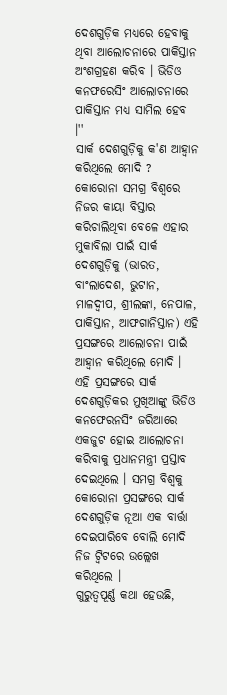ଦେଶଗୁଡ଼ିକ ମଧ୍ୟରେ ହେବାକୁ ଥିବା ଆଲୋଚନାରେ ପାକିସ୍ତାନ ଅଂଶଗ୍ରହଣ କରିବ । ଭିଡିଓ କନଫରେସିଂ ଆଲୋଚନାରେ ପାକିସ୍ତାନ ମଧ୍ୟ ସାମିଲ ହେବ ।''
ସାର୍କ ଦେଶଗୁଡ଼ିକୁ କ'ଣ ଆହ୍ୱାନ କରିଥିଲେ ମୋଦି ?
କୋରୋନା ସମଗ୍ର ବିଶ୍ୱରେ ନିଜର କାୟା ବିସ୍ତାର କରିଚାଲିଥିବା ବେଳେ ଏହାର ମୁକାବିଲା ପାଇଁ ସାର୍କ ଦେଶଗୁଡ଼ିକୁ (ଭାରତ, ବାଂଲାଦେଶ, ଭୁଟାନ, ମାଳଦ୍ୱୀପ, ଶ୍ରୀଲଙ୍କା, ନେପାଳ, ପାକିସ୍ତାନ, ଆଫଗାନିସ୍ତାନ) ଏହି ପ୍ରସଙ୍ଗରେ ଆଲୋଚନା ପାଇଁ ଆହ୍ୱାନ କରିଥିଲେ ମୋଦି । ଏହି ପ୍ରସଙ୍ଗରେ ସାର୍କ ଦେଶଗୁଡ଼ିକର ମୁଖିଆଙ୍କୁ ଭିଡିଓ କନଫେରନସିଂ ଜରିଆରେ ଏକଜୁଟ ହୋଇ ଆଲୋଚନା କରିବାକୁ ପ୍ରଧାନମନ୍ତ୍ରୀ ପ୍ରସ୍ତାବ ଦେଇଥିଲେ । ସମଗ୍ର ବିଶ୍ୱକୁ କୋରୋନା ପ୍ରସଙ୍ଗରେ ସାର୍କ ଦେଶଗୁଡ଼ିକ ନୂଆ ଏକ ବାର୍ତ୍ତା ଦେଇପାରିବେ ବୋଲି ମୋଦି ନିଜ ଟ୍ୱିଟରେ ଉଲ୍ଲେଖ କରିଥିଲେ ।
ଗୁରୁତ୍ୱପୂର୍ଣ୍ଣ କଥା ହେଉଛି,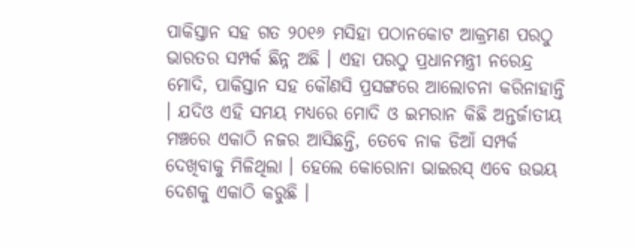ପାକିସ୍ତାନ ସହ ଗତ ୨୦୧୬ ମସିହା ପଠାନକୋଟ ଆକ୍ରମଣ ପରଠୁ ଭାରତର ସମ୍ପର୍କ ଛିନ୍ନ ଅଛି । ଏହା ପରଠୁ ପ୍ରଧାନମନ୍ତ୍ରୀ ନରେନ୍ଦ୍ର ମୋଦି, ପାକିସ୍ତାନ ସହ କୌଣସି ପ୍ରସଙ୍ଗରେ ଆଲୋଚନା କରିନାହାନ୍ତି । ଯଦିଓ ଏହି ସମୟ ମଧ୍ୟରେ ମୋଦି ଓ ଇମରାନ କିଛି ଅନ୍ତର୍ଜାତୀୟ ମଞ୍ଚରେ ଏକାଠି ନଜର ଆସିଛନ୍ତି, ତେବେ ନାକ ଡିଆଁ ସମ୍ପର୍କ ଦେଖିବାକୁ ମିଳିଥିଲା । ହେଲେ କୋରୋନା ଭାଇରସ୍ ଏବେ ଉଭୟ ଦେଶକୁ ଏକାଠି କରୁଛି ।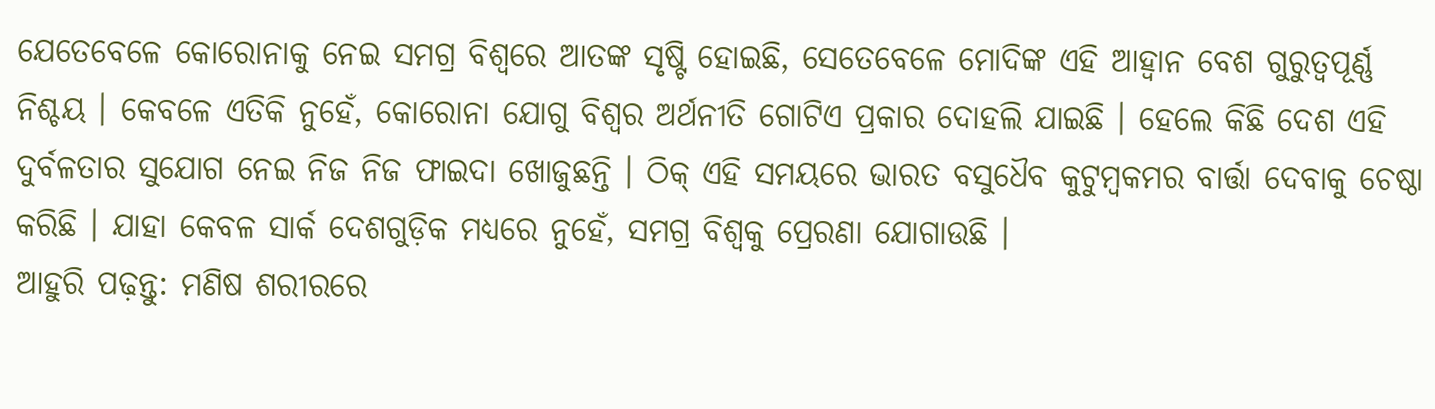ଯେତେବେଳେ କୋରୋନାକୁ ନେଇ ସମଗ୍ର ବିଶ୍ୱରେ ଆତଙ୍କ ସୃଷ୍ଟି ହୋଇଛି, ସେତେବେଳେ ମୋଦିଙ୍କ ଏହି ଆହ୍ୱାନ ବେଶ ଗୁରୁତ୍ୱପୂର୍ଣ୍ଣ ନିଶ୍ଚୟ । କେବଳେ ଏତିକି ନୁହେଁ, କୋରୋନା ଯୋଗୁ ବିଶ୍ୱର ଅର୍ଥନୀତି ଗୋଟିଏ ପ୍ରକାର ଦୋହଲି ଯାଇଛି । ହେଲେ କିଛି ଦେଶ ଏହି ଦୁର୍ବଳତାର ସୁଯୋଗ ନେଇ ନିଜ ନିଜ ଫାଇଦା ଖୋଜୁଛନ୍ତି । ଠିକ୍ ଏହି ସମୟରେ ଭାରତ ବସୁଧୈବ କୁଟୁମ୍ବକମର ବାର୍ତ୍ତା ଦେବାକୁ ଚେଷ୍ଠା କରିଛି । ଯାହା କେବଳ ସାର୍କ ଦେଶଗୁଡ଼ିକ ମଧ୍ୟରେ ନୁହେଁ, ସମଗ୍ର ବିଶ୍ୱକୁ ପ୍ରେରଣା ଯୋଗାଉଛି ।
ଆହୁରି ପଢ଼ନ୍ତୁ: ମଣିଷ ଶରୀରରେ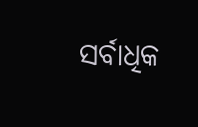ସର୍ବାଧିକ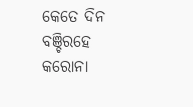କେତେ ଦିନ ବଞ୍ଚିରହେ କରୋନା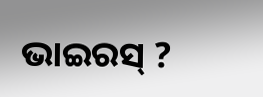ଭାଇରସ୍ ?